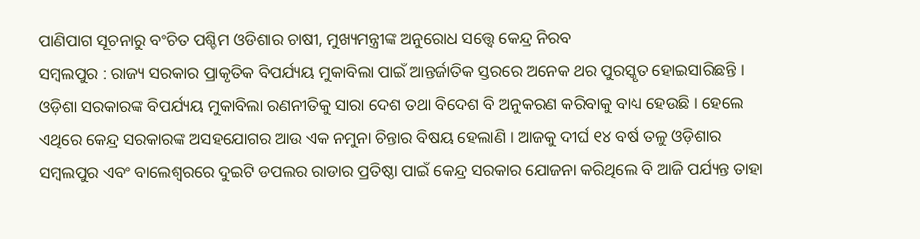ପାଣିପାଗ ସୂଚନାରୁ ବଂଚିତ ପଶ୍ଚିମ ଓଡିଶାର ଚାଷୀ, ମୁଖ୍ୟମନ୍ତ୍ରୀଙ୍କ ଅନୁରୋଧ ସତ୍ତ୍ବେ କେନ୍ଦ୍ର ନିରବ
ସମ୍ବଲପୁର : ରାଜ୍ୟ ସରକାର ପ୍ରାକୃତିକ ବିପର୍ଯ୍ୟୟ ମୁକାବିଲା ପାଇଁ ଆନ୍ତର୍ଜାତିକ ସ୍ତରରେ ଅନେକ ଥର ପୁରସ୍କୃତ ହୋଇସାରିଛନ୍ତି । ଓଡ଼ିଶା ସରକାରଙ୍କ ବିପର୍ଯ୍ୟୟ ମୁକାବିଲା ରଣନୀତିକୁ ସାରା ଦେଶ ତଥା ବିଦେଶ ବି ଅନୁକରଣ କରିବାକୁ ବାଧ୍ୟ ହେଉଛି । ହେଲେ ଏଥିରେ କେନ୍ଦ୍ର ସରକାରଙ୍କ ଅସହଯୋଗର ଆଉ ଏକ ନମୁନା ଚିନ୍ତାର ବିଷୟ ହେଲାଣି । ଆଜକୁ ଦୀର୍ଘ ୧୪ ବର୍ଷ ତଳୁ ଓଡ଼ିଶାର ସମ୍ବଲପୁର ଏବଂ ବାଲେଶ୍ଵରରେ ଦୁଇଟି ଡପଲର ରାଡାର ପ୍ରତିଷ୍ଠା ପାଇଁ କେନ୍ଦ୍ର ସରକାର ଯୋଜନା କରିଥିଲେ ବି ଆଜି ପର୍ଯ୍ୟନ୍ତ ତାହା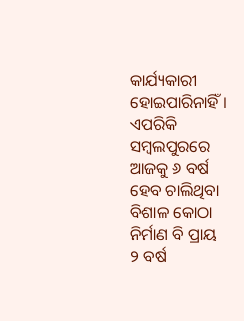କାର୍ଯ୍ୟକାରୀ ହୋଇପାରିନାହିଁ । ଏପରିକି ସମ୍ବଲପୁରରେ ଆଜକୁ ୬ ବର୍ଷ ହେବ ଚାଲିଥିବା ବିଶାଳ କୋଠା ନିର୍ମାଣ ବି ପ୍ରାୟ ୨ ବର୍ଷ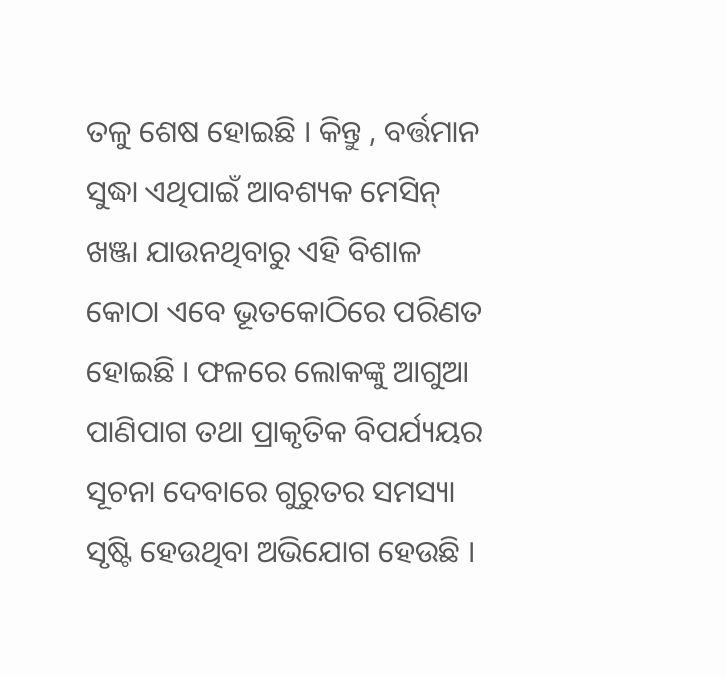ତଳୁ ଶେଷ ହୋଇଛି । କିନ୍ତୁ , ବର୍ତ୍ତମାନ ସୁଦ୍ଧା ଏଥିପାଇଁ ଆବଶ୍ୟକ ମେସିନ୍ ଖଞ୍ଜା ଯାଉନଥିବାରୁ ଏହି ବିଶାଳ କୋଠା ଏବେ ଭୂତକୋଠିରେ ପରିଣତ ହୋଇଛି । ଫଳରେ ଲୋକଙ୍କୁ ଆଗୁଆ ପାଣିପାଗ ତଥା ପ୍ରାକୃତିକ ବିପର୍ଯ୍ୟୟର ସୂଚନା ଦେବାରେ ଗୁରୁତର ସମସ୍ୟା ସୃଷ୍ଟି ହେଉଥିବା ଅଭିଯୋଗ ହେଉଛି ।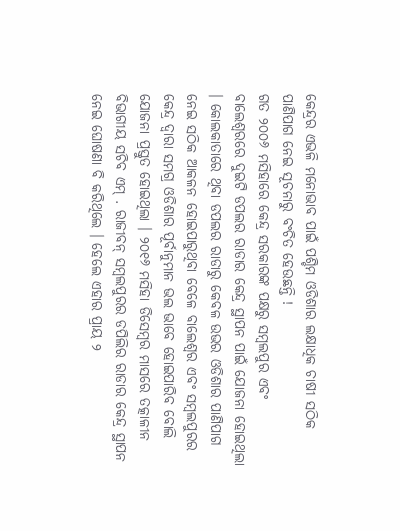କେନ୍ଦ୍ରର ଏଭଳି ମନୋଭାବ ପାଇଁ ପଶ୍ଚିମ ଓଡିଶାର ଲକ୍ଷାଧିକ ଚାଷୀ ସଠିକ ପାଣିପାଗ ନେଇ ସୂଚନାରୁ ବଂଚିତ ହେଉଛନ୍ତି !
ଗତ ୨୦୦୬ ମସିହାରେ କେନ୍ଦ୍ର ସରକାରଙ୍କ ପକ୍ଷରୁ ସମ୍ବଲପୁର ଏବଂ ବାଲେଶ୍ଵରରେ ଦୁଇଟି ଡପଲର ରାଡାର କେନ୍ଦ୍ର ସ୍ଥାପନ ପାଇଁ ଯୋଜନା ହୋଇଥିଲା । କୋଲକାତାରେ ଥିବା ଡପଲର ରାଡାରୁ କେବଳ ଉଭର ଓଡିଶାର ପାଣିପାଗ ନେଇ ସଠିକ ଆକଳନ ହୋଇପାରୁଥିବା ବେଳେ ବାଲେଶ୍ବର ଏବଂ ସମ୍ବଲପୁରର କେନ୍ଦ୍ର ଦ୍ଵାରା ସମଗ୍ର ଓଡିଶାର ପୂର୍ବାନୁମାନ ଭଲ ଭାବେ ହୋଇପାରିବ ବୋଲି ଯୋଜନା ପ୍ରସ୍ତୁତ ହୋଇଥିଲା । ୨୦୧୬ ମସିହା ଡିସେମ୍ବର ମାସରେ ତତ୍କାଳୀନ ବିଭାଗୀୟ ସଚିବ ଏମ୍ . ରାଜୀବନ୍ ସମ୍ବଲପୁରର ଡପିଲିର ରାଡାର କେନ୍ଦ୍ର ସ୍ଥାପନ ନେଇ ଘୋଷଣା ବି କରିଥିଲେ । ହେଲେ ଏହାର ପ୍ରାୟ ୨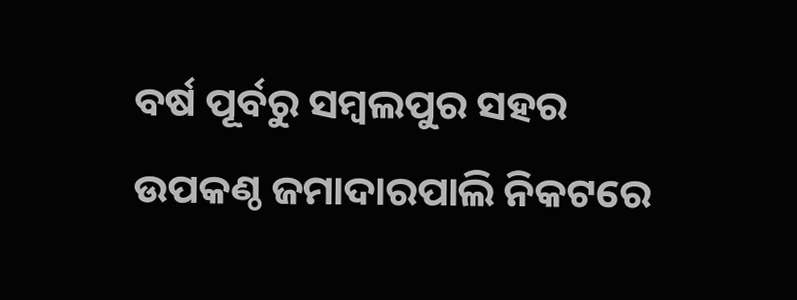ବର୍ଷ ପୂର୍ବରୁ ସମ୍ବଲପୁର ସହର ଉପକଣ୍ଠ ଜମାଦାରପାଲି ନିକଟରେ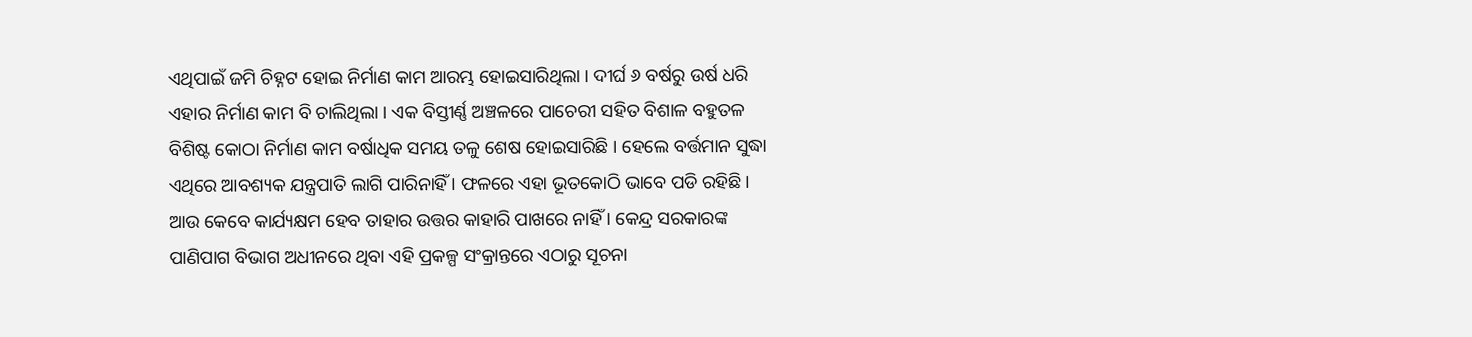ଏଥିପାଇଁ ଜମି ଚିହ୍ନଟ ହୋଇ ନିର୍ମାଣ କାମ ଆରମ୍ଭ ହୋଇସାରିଥିଲା । ଦୀର୍ଘ ୬ ବର୍ଷରୁ ଉର୍ଷ ଧରି ଏହାର ନିର୍ମାଣ କାମ ବି ଚାଲିଥିଲା । ଏକ ବିସ୍ତୀର୍ଣ୍ଣ ଅଞ୍ଚଳରେ ପାଚେରୀ ସହିତ ବିଶାଳ ବହୁତଳ ବିଶିଷ୍ଟ କୋଠା ନିର୍ମାଣ କାମ ବର୍ଷାଧିକ ସମୟ ତଳୁ ଶେଷ ହୋଇସାରିଛି । ହେଲେ ବର୍ତ୍ତମାନ ସୁଦ୍ଧା ଏଥିରେ ଆବଶ୍ୟକ ଯନ୍ତ୍ରପାତି ଲାଗି ପାରିନାହିଁ । ଫଳରେ ଏହା ଭୂତକୋଠି ଭାବେ ପଡି ରହିଛି । ଆଉ କେବେ କାର୍ଯ୍ୟକ୍ଷମ ହେବ ତାହାର ଉତ୍ତର କାହାରି ପାଖରେ ନାହିଁ । କେନ୍ଦ୍ର ସରକାରଙ୍କ ପାଣିପାଗ ବିଭାଗ ଅଧୀନରେ ଥିବା ଏହି ପ୍ରକଳ୍ପ ସଂକ୍ରାନ୍ତରେ ଏଠାରୁ ସୂଚନା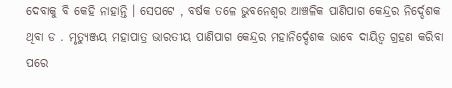ଦେବାକୁ ବି କେହି ନାହାନ୍ତି । ସେପଟେ , ବର୍ଷକ ତଳେ ଭୁବନେଶ୍ୱର ଆଞ୍ଚଳିକ ପାଣିପାଗ କେନ୍ଦ୍ରର ନିର୍ଦ୍ଦେଶକ ଥିବା ଡ . ମୃତ୍ୟୁଞ୍ଜୟ ମହାପାତ୍ର ଭାରତୀୟ ପାଣିପାଗ କେନ୍ଦ୍ରର ମହାନିର୍ଦ୍ଦେଶକ ଭାବେ ଦାୟିତ୍ବ ଗ୍ରହଣ କରିବା ପରେ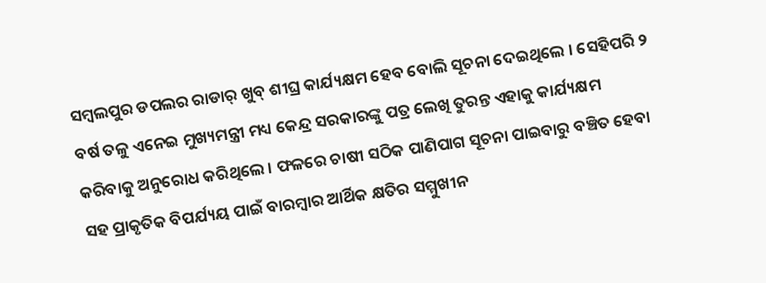ସମ୍ବଲପୁର ଡପଲର ରାଡାର୍ ଖୁବ୍ ଶୀଘ୍ର କାର୍ଯ୍ୟକ୍ଷମ ହେବ ବୋଲି ସୂଚନା ଦେଇଥିଲେ । ସେହିପରି ୨ ବର୍ଷ ତଳୁ ଏନେଇ ମୁଖ୍ୟମନ୍ତ୍ରୀ ମଧ୍ୟ କେନ୍ଦ୍ର ସରକାରଙ୍କୁ ପତ୍ର ଲେଖି ତୁରନ୍ତ ଏହାକୁ କାର୍ଯ୍ୟକ୍ଷମ କରିବାକୁ ଅନୁରୋଧ କରିଥିଲେ । ଫଳରେ ଚାଷୀ ସଠିକ ପାଣିପାଗ ସୂଚନା ପାଇବାରୁ ବଞ୍ଚିତ ହେବା ସହ ପ୍ରାକୃତିକ ବିପର୍ଯ୍ୟୟ ପାଇଁ ବାରମ୍ବାର ଆର୍ଥିକ କ୍ଷତିର ସମ୍ମୁଖୀନ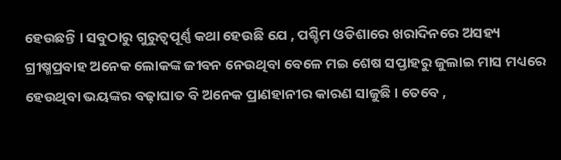ହେଉଛନ୍ତି । ସବୁଠାରୁ ଗୁରୁତ୍ବପୂର୍ଣ୍ଣ କଥା ହେଉଛି ଯେ , ପଶ୍ଚିମ ଓଡିଶାରେ ଖରାଦିନରେ ଅସହ୍ୟ ଗ୍ରୀଷ୍ମପ୍ରବାହ ଅନେକ ଲୋକଙ୍କ ଜୀବନ ନେଉଥିବା ବେଳେ ମଇ ଶେଷ ସପ୍ତାହରୁ ଜୁଲାଇ ମାସ ମଧ୍ୟରେ ହେଉଥିବା ଭୟଙ୍କର ବଢ଼ାଘାତ ବି ଅନେକ ପ୍ରାଣହାନୀର କାରଣ ସାଜୁଛି । ତେବେ ,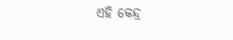ଏହି କେନ୍ଦ୍ର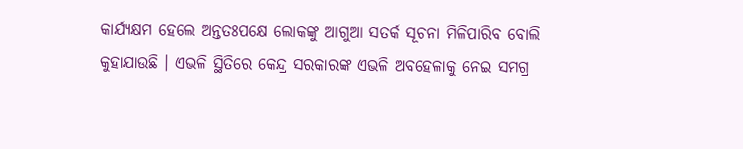କାର୍ଯ୍ୟକ୍ଷମ ହେଲେ ଅନ୍ତତଃପକ୍ଷେ ଲୋକଙ୍କୁ ଆଗୁଆ ସତର୍କ ସୂଚନା ମିଳିପାରିବ ବୋଲି କୁହାଯାଉଛି । ଏଭଳି ସ୍ଥିତିରେ କେନ୍ଦ୍ର ସରକାରଙ୍କ ଏଭଳି ଅବହେଳାକୁ ନେଇ ସମଗ୍ର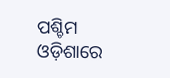ପଶ୍ଚିମ ଓଡ଼ିଶାରେ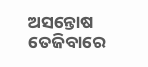ଅସନ୍ତୋଷ ତେଜିବାରେ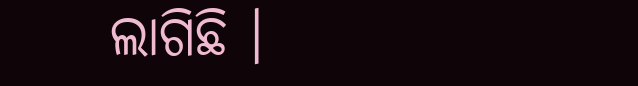ଲାଗିଛି ।